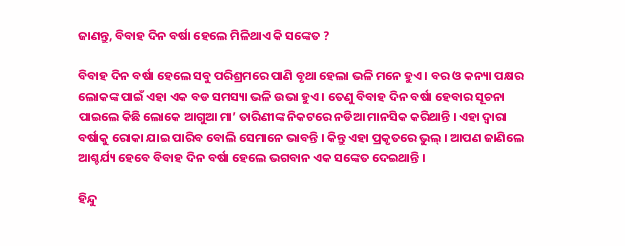ଜାଣନ୍ତୁ, ବିବାହ ଦିନ ବର୍ଷା ହେଲେ ମିଳିଥାଏ କି ସଙ୍କେତ ?

ବିବାହ ଦିନ ବର୍ଷା ହେଲେ ସବୁ ପରିଶ୍ରମରେ ପାଣି ବୃଥା ହେଲା ଭଳି ମନେ ହୁଏ । ବର ଓ କନ୍ୟା ପକ୍ଷର ଲୋକଙ୍କ ପାଇଁ ଏହା ଏକ ବଡ ସମସ୍ୟା ଭଳି ଉଭା ହୁଏ । ତେଣୁ ବିବାହ ଦିନ ବର୍ଷା ହେବାର ସୂଚନା ପାଇଲେ କିଛି ଲୋକେ ଆଗୁଆ ମା’ ତାରିଣୀଙ୍କ ନିକଟରେ ନଡିଆ ମାନସିକ କରିଥାନ୍ତି । ଏହା ଦ୍ବାରା ବର୍ଷାକୁ ରୋକା ଯାଇ ପାରିବ ବୋଲି ସେମାନେ ଭାବନ୍ତି । କିନ୍ତୁ ଏହା ପ୍ରକୃତରେ ଭୁଲ୍ । ଆପଣ ଜାଣିଲେ ଆଶ୍ଚର୍ଯ୍ୟ ହେବେ ବିବାହ ଦିନ ବର୍ଷା ହେଲେ ଭଗବାନ ଏକ ସଙ୍କେତ ଦେଇଥାନ୍ତି ।

ହିନ୍ଦୁ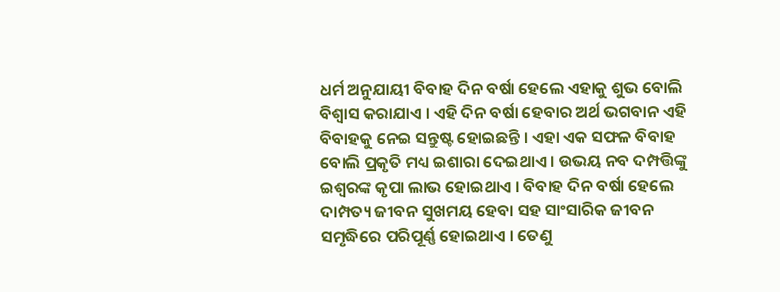ଧର୍ମ ଅନୁଯାୟୀ ବିବାହ ଦିନ ବର୍ଷା ହେଲେ ଏହାକୁ ଶୁଭ ବୋଲି ବିଶ୍ବାସ କରାଯାଏ । ଏହି ଦିନ ବର୍ଷା ହେବାର ଅର୍ଥ ଭଗବାନ ଏହି ବିବାହକୁ ନେଇ ସନ୍ତୁଷ୍ଟ ହୋଇଛନ୍ତି । ଏହା ଏକ ସଫଳ ବିବାହ ବୋଲି ପ୍ରକୃତି ମଧ୍ୟ ଇଶାରା ଦେଇଥାଏ । ଉଭୟ ନବ ଦମ୍ପତ୍ତିଙ୍କୁ ଇଶ୍ବରଙ୍କ କୃପା ଲାଭ ହୋଇଥାଏ । ବିବାହ ଦିନ ବର୍ଷା ହେଲେ ଦାମ୍ପତ୍ୟ ଜୀବନ ସୁଖମୟ ହେବା ସହ ସାଂସାରିକ ଜୀବନ ସମୃଦ୍ଧିରେ ପରିପୂର୍ଣ୍ଣ ହୋଇଥାଏ । ତେଣୁ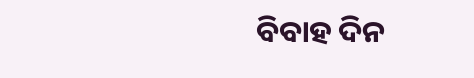ବିବାହ ଦିନ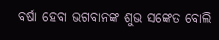ବର୍ଷା ହେବା ଭଗବାନଙ୍କ ଶୁଭ ସଙ୍କେତ ବୋଲି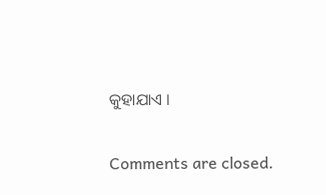କୁହାଯାଏ ।

Comments are closed.